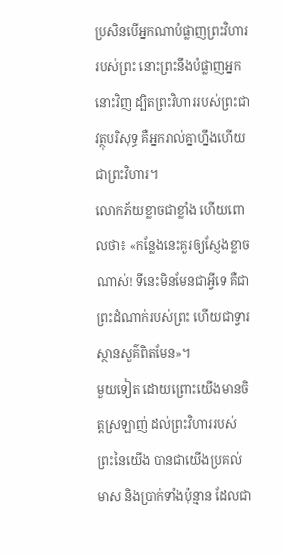ប្រសិនបើអ្នកណាបំផ្លាញព្រះវិហាររបស់ព្រះ នោះព្រះនឹងបំផ្លាញអ្នកនោះវិញ ដ្បិតព្រះវិហាររបស់ព្រះជាវត្ថុបរិសុទ្ធ គឺអ្នករាល់គ្នាហ្នឹងហើយជាព្រះវិហារ។
លោកភ័យខ្លាចជាខ្លាំង ហើយពោលថា៖ «កន្លែងនេះគួរឲ្យស្ញែងខ្លាចណាស់! ទីនេះមិនមែនជាអ្វីទេ គឺជាព្រះដំណាក់របស់ព្រះ ហើយជាទ្វារស្ថានសួគ៌ពិតមែន»។
មួយទៀត ដោយព្រោះយើងមានចិត្តស្រឡាញ់ ដល់ព្រះវិហាររបស់ព្រះនៃយើង បានជាយើងប្រគល់មាស និងប្រាក់ទាំងប៉ុន្មាន ដែលជា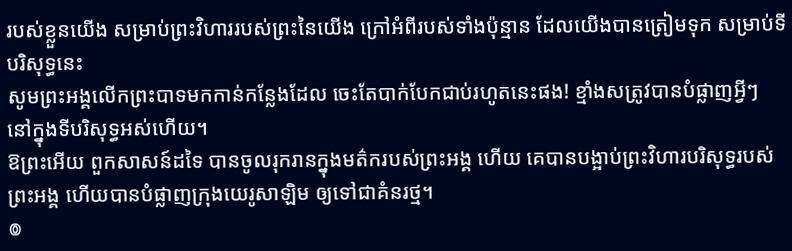របស់ខ្លួនយើង សម្រាប់ព្រះវិហាររបស់ព្រះនៃយើង ក្រៅអំពីរបស់ទាំងប៉ុន្មាន ដែលយើងបានត្រៀមទុក សម្រាប់ទីបរិសុទ្ធនេះ
សូមព្រះអង្គលើកព្រះបាទមកកាន់កន្លែងដែល ចេះតែបាក់បែកជាប់រហូតនេះផង! ខ្មាំងសត្រូវបានបំផ្លាញអ្វីៗ នៅក្នុងទីបរិសុទ្ធអស់ហើយ។
ឱព្រះអើយ ពួកសាសន៍ដទៃ បានចូលរុករានក្នុងមត៌ករបស់ព្រះអង្គ ហើយ គេបានបង្អាប់ព្រះវិហារបរិសុទ្ធរបស់ព្រះអង្គ ហើយបានបំផ្លាញក្រុងយេរូសាឡិម ឲ្យទៅជាគំនរថ្ម។
៙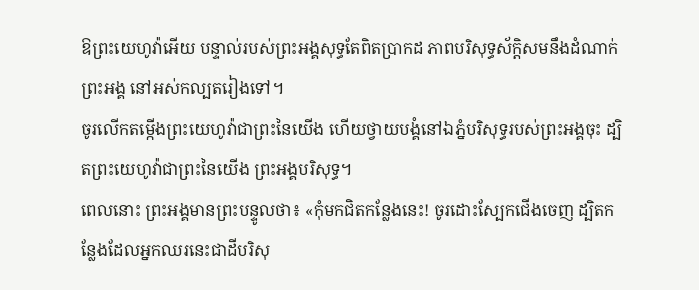ឱព្រះយេហូវ៉ាអើយ បន្ទាល់របស់ព្រះអង្គសុទ្ធតែពិតប្រាកដ ភាពបរិសុទ្ធស័ក្ដិសមនឹងដំណាក់ព្រះអង្គ នៅអស់កល្បតរៀងទៅ។
ចូរលើកតម្កើងព្រះយេហូវ៉ាជាព្រះនៃយើង ហើយថ្វាយបង្គំនៅឯភ្នំបរិសុទ្ធរបស់ព្រះអង្គចុះ ដ្បិតព្រះយេហូវ៉ាជាព្រះនៃយើង ព្រះអង្គបរិសុទ្ធ។
ពេលនោះ ព្រះអង្គមានព្រះបន្ទូលថា៖ «កុំមកជិតកន្លែងនេះ! ចូរដោះស្បែកជើងចេញ ដ្បិតកន្លែងដែលអ្នកឈរនេះជាដីបរិសុ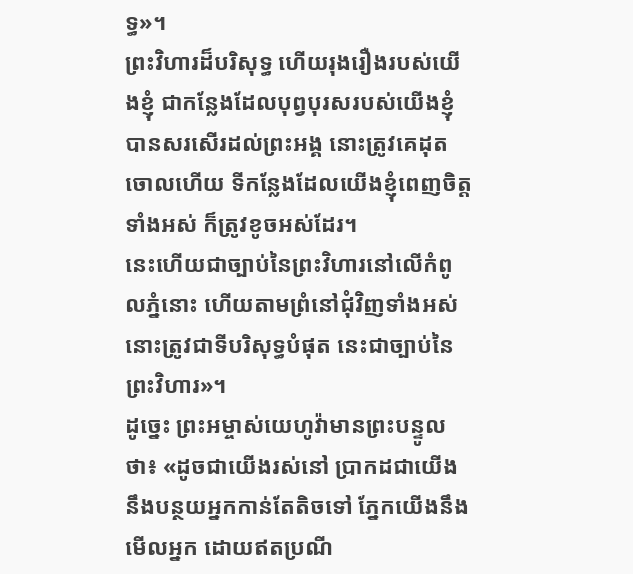ទ្ធ»។
ព្រះវិហារដ៏បរិសុទ្ធ ហើយរុងរឿងរបស់យើងខ្ញុំ ជាកន្លែងដែលបុព្វបុរសរបស់យើងខ្ញុំបានសរសើរដល់ព្រះអង្គ នោះត្រូវគេដុតចោលហើយ ទីកន្លែងដែលយើងខ្ញុំពេញចិត្តទាំងអស់ ក៏ត្រូវខូចអស់ដែរ។
នេះហើយជាច្បាប់នៃព្រះវិហារនៅលើកំពូលភ្នំនោះ ហើយតាមព្រំនៅជុំវិញទាំងអស់ នោះត្រូវជាទីបរិសុទ្ធបំផុត នេះជាច្បាប់នៃព្រះវិហារ»។
ដូច្នេះ ព្រះអម្ចាស់យេហូវ៉ាមានព្រះបន្ទូលថា៖ «ដូចជាយើងរស់នៅ ប្រាកដជាយើងនឹងបន្ថយអ្នកកាន់តែតិចទៅ ភ្នែកយើងនឹងមើលអ្នក ដោយឥតប្រណី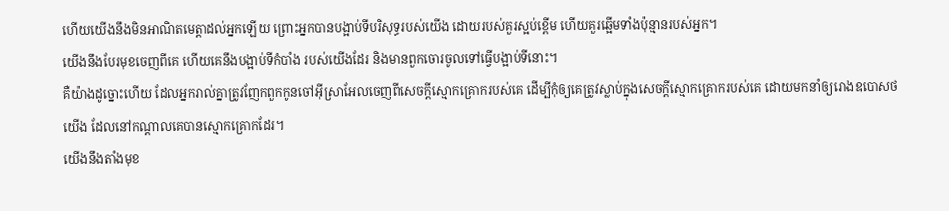ហើយយើងនឹងមិនអាណិតមេត្តាដល់អ្នកឡើយ ព្រោះអ្នកបានបង្អាប់ទីបរិសុទ្ធរបស់យើង ដោយរបស់គួរស្អប់ខ្ពើម ហើយគួរឆ្អើមទាំងប៉ុន្មានរបស់អ្នក។
យើងនឹងបែរមុខចេញពីគេ ហើយគេនឹងបង្អាប់ទីកំបាំង របស់យើងដែរ និងមានពួកចោរចូលទៅធ្វើបង្អាប់ទីនោះ។
គឺយ៉ាងដូច្នោះហើយ ដែលអ្នករាល់គ្នាត្រូវញែកពួកកូនចៅអ៊ីស្រាអែលចេញពីសេចក្ដីស្មោកគ្រោករបស់គេ ដើម្បីកុំឲ្យគេត្រូវស្លាប់ក្នុងសេចក្ដីស្មោកគ្រោករបស់គេ ដោយមកនាំឲ្យរោងឧបោសថយើង ដែលនៅកណ្ដាលគេបានស្មោកគ្រោកដែរ។
យើងនឹងតាំងមុខ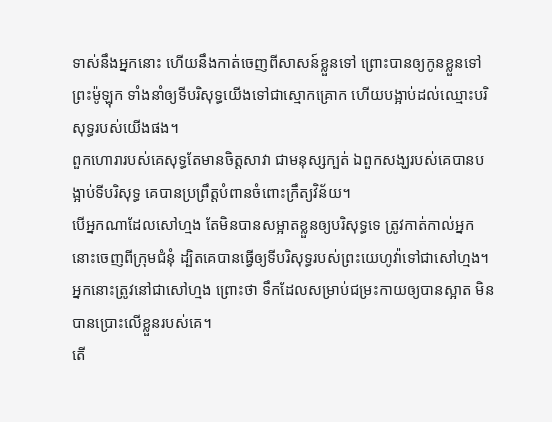ទាស់នឹងអ្នកនោះ ហើយនឹងកាត់ចេញពីសាសន៍ខ្លួនទៅ ព្រោះបានឲ្យកូនខ្លួនទៅព្រះម៉ូឡុក ទាំងនាំឲ្យទីបរិសុទ្ធយើងទៅជាស្មោកគ្រោក ហើយបង្អាប់ដល់ឈ្មោះបរិសុទ្ធរបស់យើងផង។
ពួកហោរារបស់គេសុទ្ធតែមានចិត្តសាវា ជាមនុស្សក្បត់ ឯពួកសង្ឃរបស់គេបានបង្អាប់ទីបរិសុទ្ធ គេបានប្រព្រឹត្តបំពានចំពោះក្រឹត្យវិន័យ។
បើអ្នកណាដែលសៅហ្មង តែមិនបានសម្អាតខ្លួនឲ្យបរិសុទ្ធទេ ត្រូវកាត់កាល់អ្នកនោះចេញពីក្រុមជំនុំ ដ្បិតគេបានធ្វើឲ្យទីបរិសុទ្ធរបស់ព្រះយេហូវ៉ាទៅជាសៅហ្មង។ អ្នកនោះត្រូវនៅជាសៅហ្មង ព្រោះថា ទឹកដែលសម្រាប់ជម្រះកាយឲ្យបានស្អាត មិនបានប្រោះលើខ្លួនរបស់គេ។
តើ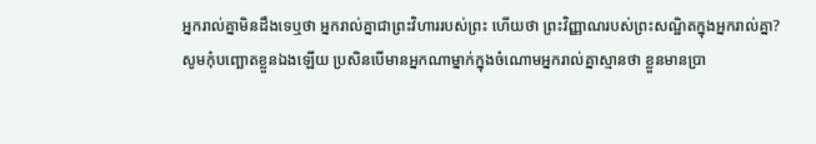អ្នករាល់គ្នាមិនដឹងទេឬថា អ្នករាល់គ្នាជាព្រះវិហាររបស់ព្រះ ហើយថា ព្រះវិញ្ញាណរបស់ព្រះសណ្ឋិតក្នុងអ្នករាល់គ្នា?
សូមកុំបញ្ឆោតខ្លួនឯងឡើយ ប្រសិនបើមានអ្នកណាម្នាក់ក្នុងចំណោមអ្នករាល់គ្នាស្មានថា ខ្លួនមានប្រា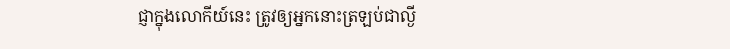ជ្ញាក្នុងលោកីយ៍នេះ ត្រូវឲ្យអ្នកនោះត្រឡប់ជាល្ងី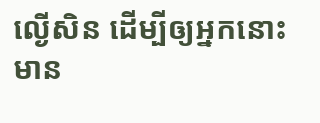ល្ងើសិន ដើម្បីឲ្យអ្នកនោះមាន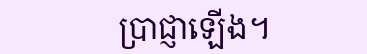ប្រាជ្ញាឡើង។